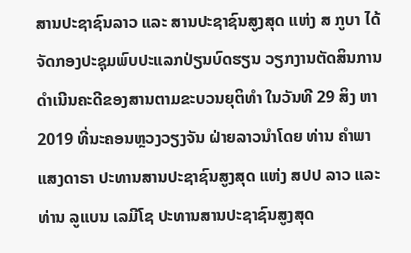ສານປະຊາຊົນລາວ ແລະ ສານປະຊາຊົນສູງສຸດ ແຫ່ງ ສ ກູບາ ໄດ້ຈັດກອງປະຊຸມພົບປະແລກປ່ຽນບົດຮຽນ ວຽກງານຕັດສິນການດຳເນີນຄະດີຂອງສານຕາມຂະບວນຍຸຕິທຳ ໃນວັນທີ 29 ສິງ ຫາ 2019 ທີ່ນະຄອນຫຼວງວຽງຈັນ ຝ່າຍລາວນຳໂດຍ ທ່ານ ຄໍາພາ ແສງດາຣາ ປະທານສານປະຊາຊົນສູງສຸດ ແຫ່ງ ສປປ ລາວ ແລະ ທ່ານ ລູແບນ ເລມີໂຊ ປະທານສານປະຊາຊົນສູງສຸດ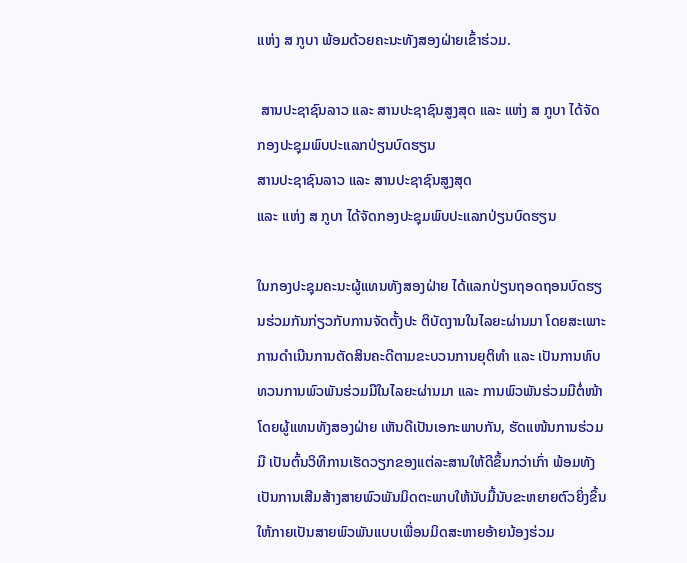ແຫ່ງ ສ ກູບາ ພ້ອມດ້ວຍຄະນະທັງສອງຝ່າຍເຂົ້າຮ່ວມ.

 ສານປະຊາຊົນລາວ ແລະ ສານປະຊາຊົນສູງສຸດ ແລະ ແຫ່ງ ສ ກູບາ ໄດ້ຈັດກອງປະຊຸມພົບປະແລກປ່ຽນບົດຮຽນ
ສານປະຊາຊົນລາວ ແລະ ສານປະຊາຊົນສູງສຸດ
ແລະ ແຫ່ງ ສ ກູບາ ໄດ້ຈັດກອງປະຊຸມພົບປະແລກປ່ຽນບົດຮຽນ

ໃນກອງປະຊຸມຄະນະຜູ້ແທນທັງສອງຝ່າຍ ໄດ້ແລກປ່ຽນຖອດຖອນບົດຮຽນຮ່ວມກັນກ່ຽວກັບການຈັດຕັ້ງປະ ຕິບັດງານໃນໄລຍະຜ່ານມາ ໂດຍສະເພາະການດຳເນີນການຕັດສິນຄະດີຕາມຂະບວນການຍຸຕິທຳ ແລະ ເປັນການທົບທວນການພົວພັນຮ່ວມມືໃນໄລຍະຜ່ານມາ ແລະ ການພົວພັນຮ່ວມມືຕໍ່ໜ້າໂດຍຜູ້ແທນທັງສອງຝ່າຍ ເຫັນດີເປັນເອກະພາບກັນ, ຮັດແໜ້ນການຮ່ວມມື ເປັນຕົ້ນວິທີການເຮັດວຽກຂອງແຕ່ລະສານໃຫ້ດີຂຶ້ນກວ່າເກົ່າ ພ້ອມທັງເປັນການເສີມສ້າງສາຍພົວພັນມິດຕະພາບໃຫ້ນັບມື້ນັບຂະຫຍາຍຕົວຍິ່ງຂຶ້ນໃຫ້ກາຍເປັນສາຍພົວພັນແບບເພື່ອນມິດສະຫາຍອ້າຍນ້ອງຮ່ວມ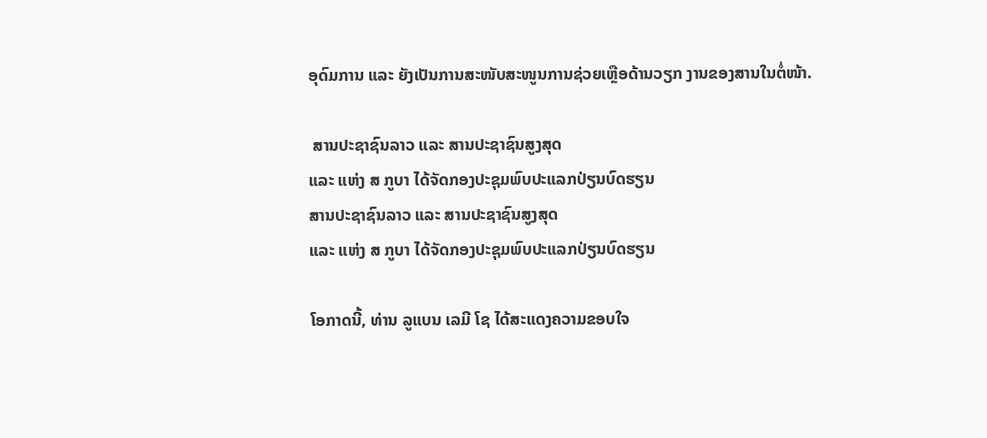ອຸດົມການ ແລະ ຍັງເປັນການສະໜັບສະໜູນການຊ່ວຍເຫຼືອດ້ານວຽກ ງານຂອງສານໃນຕໍ່ໜ້າ.

 ສານປະຊາຊົນລາວ ແລະ ສານປະຊາຊົນສູງສຸດ
ແລະ ແຫ່ງ ສ ກູບາ ໄດ້ຈັດກອງປະຊຸມພົບປະແລກປ່ຽນບົດຮຽນ
ສານປະຊາຊົນລາວ ແລະ ສານປະຊາຊົນສູງສຸດ
ແລະ ແຫ່ງ ສ ກູບາ ໄດ້ຈັດກອງປະຊຸມພົບປະແລກປ່ຽນບົດຮຽນ

ໂອກາດນີ້, ທ່ານ ລູແບນ ເລມີ ໂຊ ໄດ້ສະແດງຄວາມຂອບໃຈ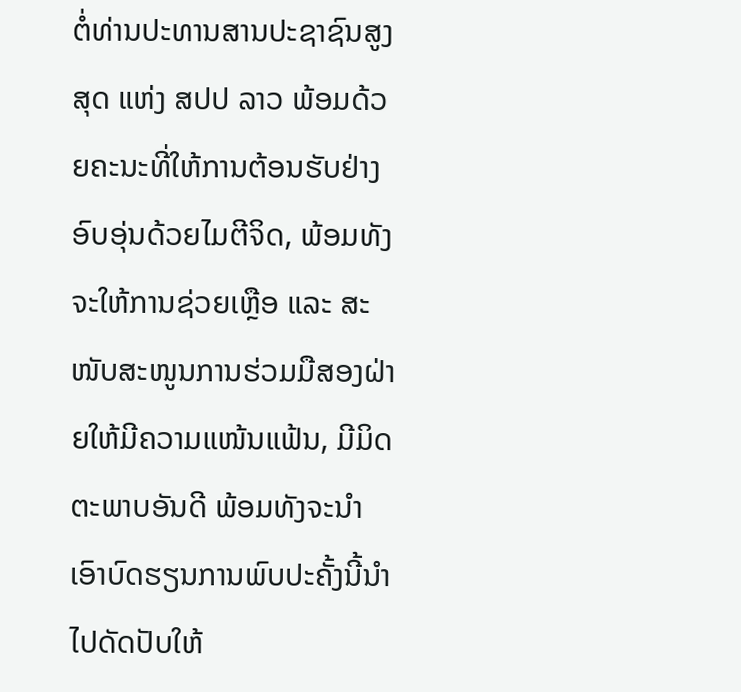ຕໍ່ທ່ານປະທານສານປະຊາຊົນສູງສຸດ ແຫ່ງ ສປປ ລາວ ພ້ອມດ້ວຍຄະນະທີ່ໃຫ້ການຕ້ອນຮັບຢ່າງອົບອຸ່ນດ້ວຍໄມຕີຈິດ, ພ້ອມທັງຈະໃຫ້ການຊ່ວຍເຫຼືອ ແລະ ສະ ໜັບສະໜູນການຮ່ວມມືສອງຝ່າຍໃຫ້ມີຄວາມແໜ້ນແຟ້ນ, ມີມິດຕະພາບອັນດີ ພ້ອມທັງຈະນຳເອົາບົດຮຽນການພົບປະຄັ້ງນີ້ນຳໄປດັດປັບໃຫ້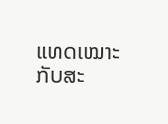ແທດເໝາະກັບສະ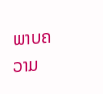ພາບຄວາມ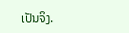ເປັນຈິງ.